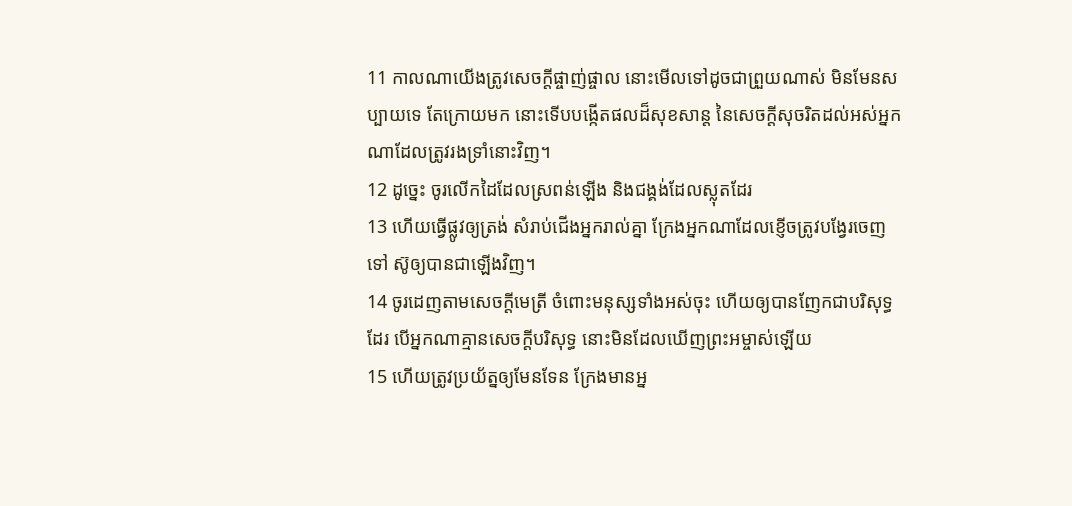11 កាលណាយើងត្រូវសេចក្ដីផ្ចាញ់ផ្ចាល នោះមើលទៅដូចជាព្រួយណាស់ មិនមែនសប្បាយទេ តែក្រោយមក នោះទើបបង្កើតផលដ៏សុខសាន្ត នៃសេចក្ដីសុចរិតដល់អស់អ្នកណាដែលត្រូវរងទ្រាំនោះវិញ។
12 ដូច្នេះ ចូរលើកដៃដែលស្រពន់ឡើង និងជង្គង់ដែលស្លុតដែរ
13 ហើយធ្វើផ្លូវឲ្យត្រង់ សំរាប់ជើងអ្នករាល់គ្នា ក្រែងអ្នកណាដែលខ្ញើចត្រូវបង្វែរចេញទៅ ស៊ូឲ្យបានជាឡើងវិញ។
14 ចូរដេញតាមសេចក្ដីមេត្រី ចំពោះមនុស្សទាំងអស់ចុះ ហើយឲ្យបានញែកជាបរិសុទ្ធដែរ បើអ្នកណាគ្មានសេចក្ដីបរិសុទ្ធ នោះមិនដែលឃើញព្រះអម្ចាស់ឡើយ
15 ហើយត្រូវប្រយ័ត្នឲ្យមែនទែន ក្រែងមានអ្ន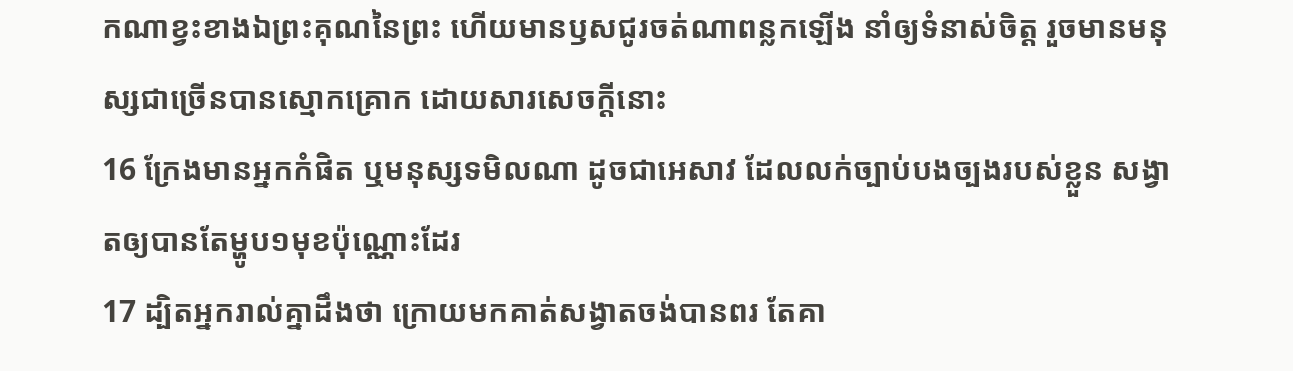កណាខ្វះខាងឯព្រះគុណនៃព្រះ ហើយមានឫសជូរចត់ណាពន្លកឡើង នាំឲ្យទំនាស់ចិត្ត រួចមានមនុស្សជាច្រើនបានស្មោកគ្រោក ដោយសារសេចក្ដីនោះ
16 ក្រែងមានអ្នកកំផិត ឬមនុស្សទមិលណា ដូចជាអេសាវ ដែលលក់ច្បាប់បងច្បងរបស់ខ្លួន សង្វាតឲ្យបានតែម្ហូប១មុខប៉ុណ្ណោះដែរ
17 ដ្បិតអ្នករាល់គ្នាដឹងថា ក្រោយមកគាត់សង្វាតចង់បានពរ តែគា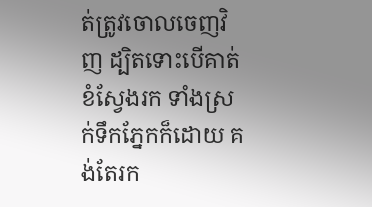ត់ត្រូវចោលចេញវិញ ដ្បិតទោះបើគាត់ខំស្វែងរក ទាំងស្រក់ទឹកភ្នែកក៏ដោយ គង់តែរក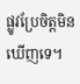ផ្លូវប្រែចិត្តមិនឃើញទេ។